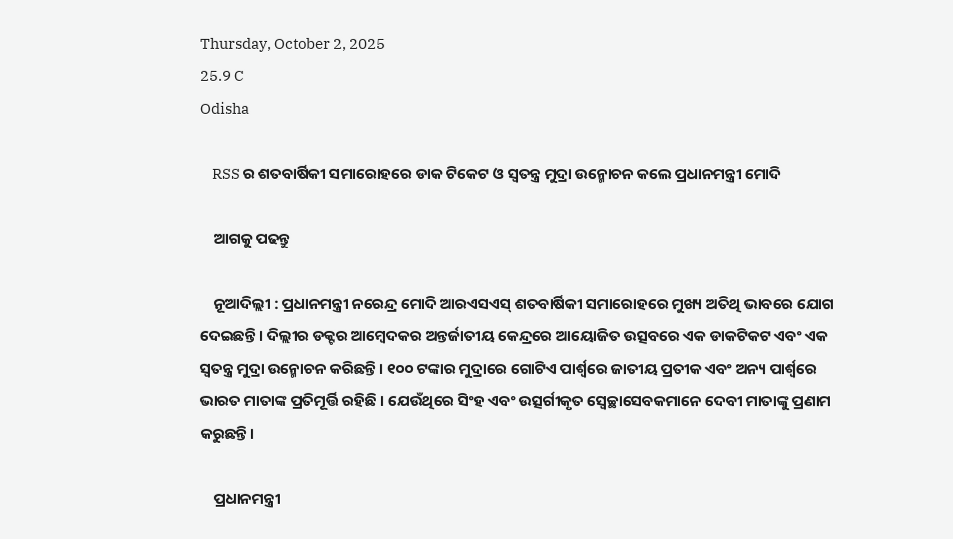Thursday, October 2, 2025
25.9 C
Odisha

    RSS ର ଶତବାର୍ଷିକୀ ସମାରୋହରେ ଡାକ ଟିକେଟ ଓ ସ୍ବତନ୍ତ୍ର ମୁଦ୍ରା ଉନ୍ମୋଚନ କଲେ ପ୍ରଧାନମନ୍ତ୍ରୀ ମୋଦି

    ଆଗକୁ ପଢନ୍ତୁ

    ନୂଆଦିଲ୍ଲୀ : ପ୍ରଧାନମନ୍ତ୍ରୀ ନରେନ୍ଦ୍ର ମୋଦି ଆରଏସଏସ୍ ଶତବାର୍ଷିକୀ ସମାରୋହରେ ମୁଖ୍ୟ ଅତିଥି ଭାବରେ ଯୋଗ ଦେଇଛନ୍ତି । ଦିଲ୍ଲୀର ଡକ୍ଟର ଆମ୍ବେଦକର ଅନ୍ତର୍ଜାତୀୟ କେନ୍ଦ୍ରରେ ଆୟୋଜିତ ଉତ୍ସବରେ ଏକ ଡାକଟିକଟ ଏବଂ ଏକ ସ୍ୱତନ୍ତ୍ର ମୁଦ୍ରା ଉନ୍ମୋଚନ କରିଛନ୍ତି । ୧୦୦ ଟଙ୍କାର ମୁଦ୍ରାରେ ଗୋଟିଏ ପାର୍ଶ୍ୱରେ ଜାତୀୟ ପ୍ରତୀକ ଏବଂ ଅନ୍ୟ ପାର୍ଶ୍ୱରେ ଭାରତ ମାତାଙ୍କ ପ୍ରତିମୂର୍ତ୍ତି ରହିଛି । ଯେଉଁଥିରେ ସିଂହ ଏବଂ ଉତ୍ସର୍ଗୀକୃତ ସ୍ୱେଚ୍ଛାସେବକମାନେ ଦେବୀ ମାତାଙ୍କୁ ପ୍ରଣାମ କରୁଛନ୍ତି।

    ପ୍ରଧାନମନ୍ତ୍ରୀ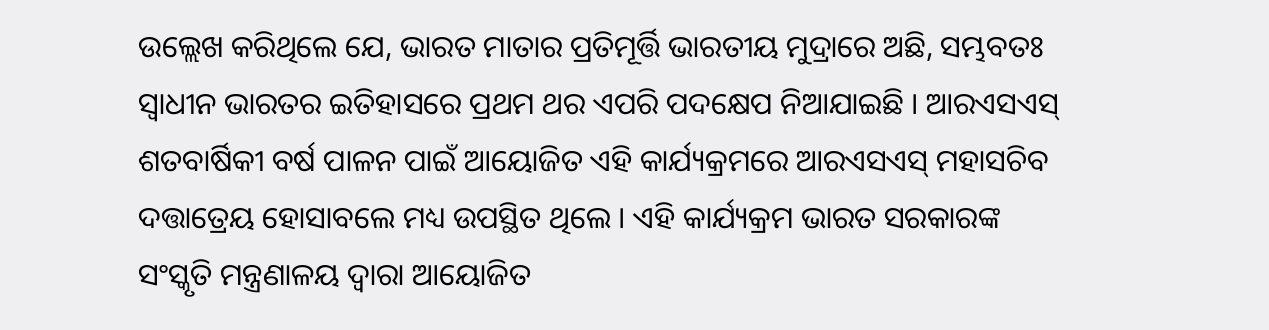ଉଲ୍ଲେଖ କରିଥିଲେ ଯେ, ଭାରତ ମାତାର ପ୍ରତିମୂର୍ତ୍ତି ଭାରତୀୟ ମୁଦ୍ରାରେ ଅଛି, ସମ୍ଭବତଃ ସ୍ୱାଧୀନ ଭାରତର ଇତିହାସରେ ପ୍ରଥମ ଥର ଏପରି ପଦକ୍ଷେପ ନିଆଯାଇଛି । ଆରଏସଏସ୍ ଶତବାର୍ଷିକୀ ବର୍ଷ ପାଳନ ପାଇଁ ଆୟୋଜିତ ଏହି କାର୍ଯ୍ୟକ୍ରମରେ ଆରଏସଏସ୍ ମହାସଚିବ ଦତ୍ତାତ୍ରେୟ ହୋସାବଲେ ମଧ୍ୟ ଉପସ୍ଥିତ ଥିଲେ । ଏହି କାର୍ଯ୍ୟକ୍ରମ ଭାରତ ସରକାରଙ୍କ ସଂସ୍କୃତି ମନ୍ତ୍ରଣାଳୟ ଦ୍ୱାରା ଆୟୋଜିତ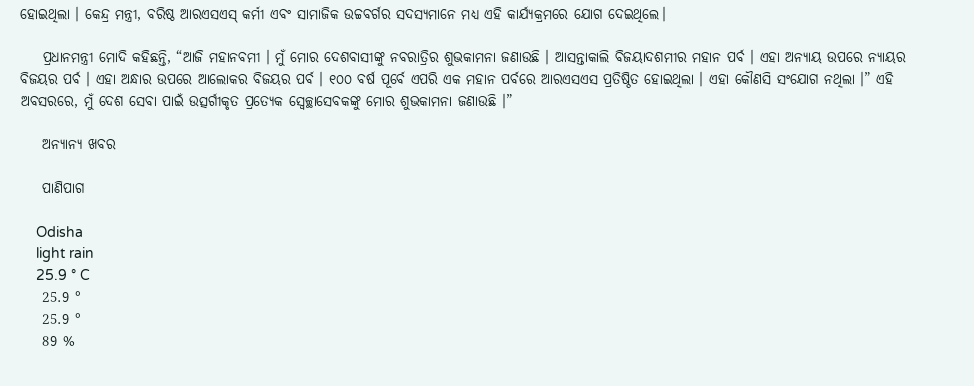ହୋଇଥିଲା । କେନ୍ଦ୍ର ମନ୍ତ୍ରୀ, ବରିଷ୍ଠ ଆରଏସଏସ୍ କର୍ମୀ ଏବଂ ସାମାଜିକ ଉଚ୍ଚବର୍ଗର ସଦସ୍ୟମାନେ ମଧ୍ୟ ଏହି କାର୍ଯ୍ୟକ୍ରମରେ ଯୋଗ ଦେଇଥିଲେ।

    ପ୍ରଧାନମନ୍ତ୍ରୀ ମୋଦି କହିଛନ୍ତି, “ଆଜି ମହାନବମୀ । ମୁଁ ମୋର ଦେଶବାସୀଙ୍କୁ ନବରାତ୍ରିର ଶୁଭକାମନା ଜଣାଉଛି । ଆସନ୍ତାକାଲି ବିଜୟାଦଶମୀର ମହାନ ପର୍ବ । ଏହା ଅନ୍ୟାୟ ଉପରେ ନ୍ୟାୟର ବିଜୟର ପର୍ବ । ଏହା ଅନ୍ଧାର ଉପରେ ଆଲୋକର ବିଜୟର ପର୍ବ । ୧୦୦ ବର୍ଷ ପୂର୍ବେ ଏପରି ଏକ ମହାନ ପର୍ବରେ ଆରଏସଏସ ପ୍ରତିଷ୍ଠିତ ହୋଇଥିଲା । ଏହା କୌଣସି ସଂଯୋଗ ନଥିଲା ।” ଏହି ଅବସରରେ, ମୁଁ ଦେଶ ସେବା ପାଇଁ ଉତ୍ସର୍ଗୀକୃତ ପ୍ରତ୍ୟେକ ସ୍ୱେଚ୍ଛାସେବକଙ୍କୁ ମୋର ଶୁଭକାମନା ଜଣାଉଛି ।”

    ଅନ୍ୟାନ୍ୟ ଖବର

    ପାଣିପାଗ

    Odisha
    light rain
    25.9 ° C
    25.9 °
    25.9 °
    89 %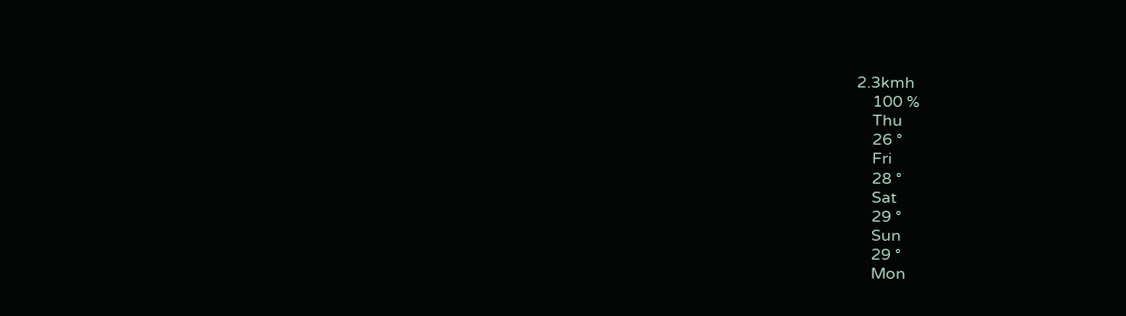2.3kmh
    100 %
    Thu
    26 °
    Fri
    28 °
    Sat
    29 °
    Sun
    29 °
    Mon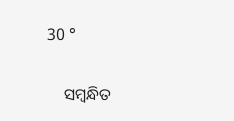30 °

    ସମ୍ବନ୍ଧିତ